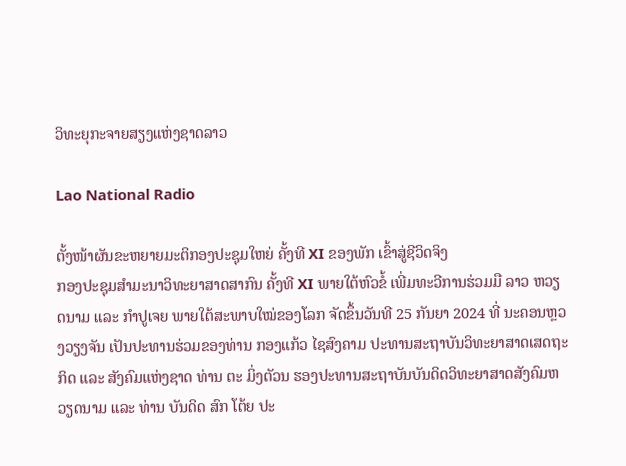ວິທະຍຸກະຈາຍສຽງແຫ່ງຊາດລາວ

Lao National Radio

ຕັ້ງໜ້າຜັນຂະຫຍາຍມະຕິກອງປະຊຸມໃຫຍ່ ຄັ້ງທີ XI ຂອງພັກ ເຂົ້າສູ່ຊີວິດຈິງ
ກອງປະຊຸມສຳມະນາວິທະຍາສາດສາກົນ ຄັ້ງທີ XI ພາຍໃຕ້ຫົວຂໍ້ ເພີ່ມທະວີການຮ່ວມມື ລາວ ຫວຽດນາມ ແລະ ກຳປູເຈຍ ພາຍໃຕ້ສະພາບໃໝ່ຂອງໂລກ ຈັດຂຶ້ນວັນທີ 25 ກັນຍາ 2024 ທີ່ ນະຄອນຫຼວງວຽງຈັນ ເປັນປະທານຮ່ວມຂອງທ່ານ ກອງແກ້ວ ໄຊສົງຄາມ ປະທານສະຖາບັນວິທະຍາສາດເສດຖະກິດ ແລະ ສັງຄົມແຫ່ງຊາດ ທ່ານ ຕະ ມິ່ງຕັວນ ຮອງປະທານສະຖາບັນບັນດິດວິທະຍາສາດສັງຄົມຫວຽດນາມ ແລະ ທ່ານ ບັນດິດ ສົກ ໂຕ້ຍ ປະ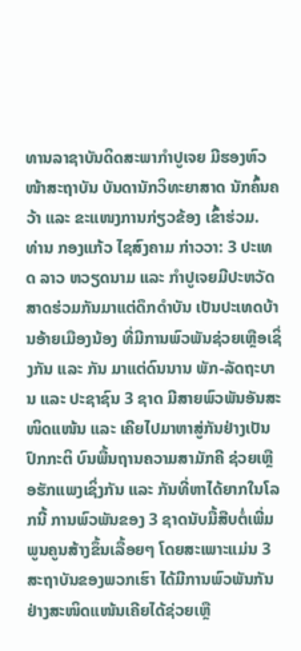ທານລາຊາບັນດິດສະພາກຳປູເຈຍ ມີຮອງຫົວໜ້າສະຖາບັນ ບັນດານັກວິທະຍາສາດ ນັກຄົ້ນຄວ້າ ແລະ ຂະແໜງການກ່ຽວຂ້ອງ ເຂົ້າຮ່ວມ.
ທ່ານ ກອງແກ້ວ ໄຊສົງຄາມ ກ່າວວາ: 3 ປະເທດ ລາວ ຫວຽດນາມ ແລະ ກຳປູເຈຍມີປະຫວັດສາດຮ່ວມກັນມາແຕ່ດຶກດຳບັນ ເປັນປະເທດບ້ານອ້າຍເມືອງນ້ອງ ທີ່ມີການພົວພັນຊ່ວຍເຫຼືອເຊິ່ງກັນ ແລະ ກັນ ມາແຕ່ດົນນານ ພັກ-ລັດຖະບານ ແລະ ປະຊາຊົນ 3 ຊາດ ມີສາຍພົວພັນອັນສະໜິດແໜ້ນ ແລະ ເຄີຍໄປມາຫາສູ່ກັນຢ່າງເປັນປົກກະຕິ ບົນພື້ນຖານຄວາມສາມັກຄີ ຊ່ວຍເຫຼືອຮັກແພງເຊິ່ງກັນ ແລະ ກັນທີ່ຫາໄດ້ຍາກໃນໂລກນີ້ ການພົວພັນຂອງ 3 ຊາດນັບມື້ສືບຕໍ່ເພີ່ມພູນຄູນສ້າງຂຶ້ນເລື້ອຍໆ ໂດຍສະເພາະແມ່ນ 3 ສະຖາບັນຂອງພວກເຮົາ ໄດ້ມີການພົວພັນກັນຢ່າງສະໜິດແໜ້ນເຄີຍໄດ້ຊ່ວຍເຫຼື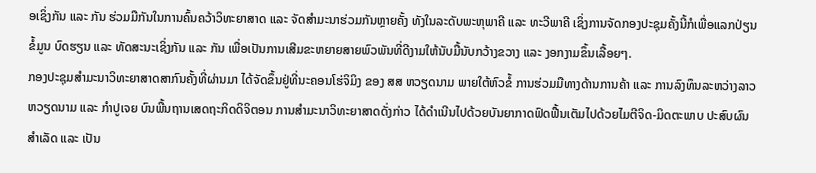ອເຊິ່ງກັນ ແລະ ກັນ ຮ່ວມມືກັນໃນການຄົ້ນຄວ້າວິທະຍາສາດ ແລະ ຈັດສຳມະນາຮ່ວມກັນຫຼາຍຄັ້ງ ທັງໃນລະດັບພະຫຸພາຄີ ແລະ ທະວີພາຄີ ເຊິ່ງການຈັດກອງປະຊຸມຄັ້ງນີ້ກໍເພື່ອແລກປ່ຽນຂໍ້ມູນ ບົດຮຽນ ແລະ ທັດສະນະເຊິ່ງກັນ ແລະ ກັນ ເພື່ອເປັນການເສີມຂະຫຍາຍສາຍພົວພັນທີ່ດີງາມໃຫ້ນັບມື້ນັບກວ້າງຂວາງ ແລະ ງອກງາມຂຶ້ນເລື້ອຍໆ.
ກອງປະຊຸມສຳມະນາວິທະຍາສາດສາກົນຄັ້ງທີ່ຜ່ານມາ ໄດ້ຈັດຂຶ້ນຢູ່ທີ່ນະຄອນໂຮ່ຈິມິງ ຂອງ ສສ ຫວຽດນາມ ພາຍໃຕ້ຫົວຂໍ້ ການຮ່ວມມືທາງດ້ານການຄ້າ ແລະ ການລົງທຶນລະຫວ່າງລາວ ຫວຽດນາມ ແລະ ກຳປູເຈຍ ບົນພື້ນຖານເສດຖະກິດດິຈິຕອນ ການສຳມະນາວິທະຍາສາດດັ່ງກ່າວ ໄດ້ດຳເນີນໄປດ້ວຍບັນຍາກາດຟົດຟື້ນເຕັມໄປດ້ວຍໄມຕີຈິດ-ມິດຕະພາບ ປະສົບຜົນສຳເລັດ ແລະ ເປັນ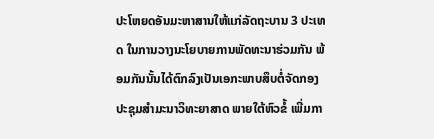ປະໂຫຍດອັນມະຫາສານໃຫ້ແກ່ລັດຖະບານ 3 ປະເທດ ໃນການວາງນະໂຍບາຍການພັດທະນາຮ່ວມກັນ ພ້ອມກັນນັ້ນໄດ້ຕົກລົງເປັນເອກະພາບສຶບຕໍ່ຈັດກອງປະຊຸມສຳມະນາວິທະຍາສາດ ພາຍໃຕ້ຫົວຂໍ້ ເພີ່ມກາ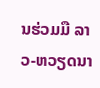ນຮ່ວມມື ລາວ-ຫວຽດນາ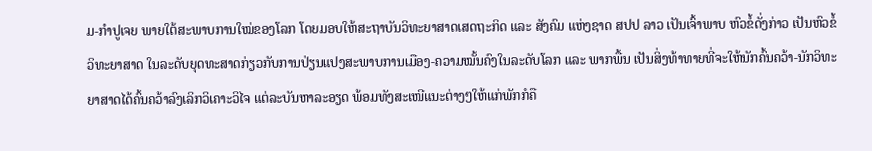ມ-ກຳປູເຈຍ ພາຍໃຕ້ສະພາບການໃໝ່ຂອງໂລກ ໂດຍມອບໃຫ້ສະຖາບັນວິທະຍາສາດເສດຖະກິດ ແລະ ສັງຄົມ ແຫ່ງຊາດ ສປປ ລາວ ເປັນເຈົ້າພາບ ຫົວຂໍ້ດັ່ງກ່າວ ເປັນຫົວຂໍ້ວິທະຍາສາດ ໃນລະດັບຍຸດທະສາດກ່ຽວກັບການປ່ຽນແປງສະພາບການເມືອງ-ຄວາມໝັ້ນຄົງໃນລະດັບໂລກ ແລະ ພາກພື້ນ ເປັນສິ່ງທ້າທາຍທີ່ຈະໃຫ້ນັກຄົ້ນຄວ້າ-ນັກວິທະຍາສາດໄດ້ຄົ້ນຄວ້າລົງເລິກວິເຄາະວິໄຈ ແຕ່ລະບັນຫາລະອຽດ ພ້ອມທັງສະເໜີແນະຕ່າງໆໃຫ້ແກ່ພັກກໍຄື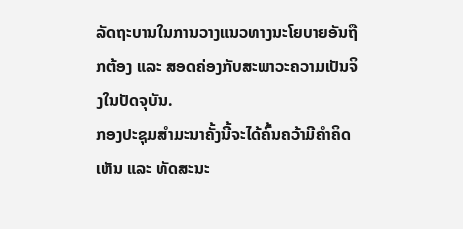ລັດຖະບານໃນການວາງແນວທາງນະໂຍບາຍອັນຖືກຕ້ອງ ແລະ ສອດຄ່ອງກັບສະພາວະຄວາມເປັນຈິງໃນປັດຈຸບັນ.
ກອງປະຊຸມສຳມະນາຄັ້ງນີ້ຈະໄດ້ຄົ້ນຄວ້າມີຄຳຄິດເຫັນ ແລະ ທັດສະນະ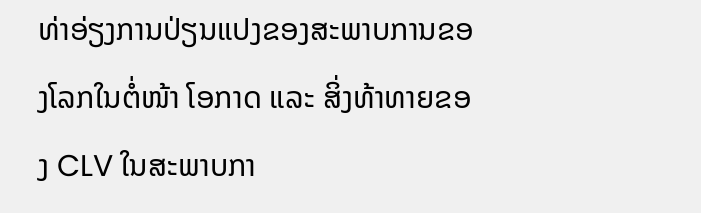ທ່າອ່ຽງການປ່ຽນແປງຂອງສະພາບການຂອງໂລກໃນຕໍ່ໜ້າ ໂອກາດ ແລະ ສິ່ງທ້າທາຍຂອງ CLV ໃນສະພາບກາ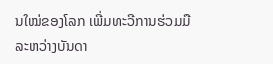ນໃໝ່ຂອງໂລກ ເພີ່ມທະວີການຮ່ວມມືລະຫວ່າງບັນດາ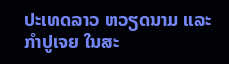ປະເທດລາວ ຫວຽດນາມ ແລະ ກຳປູເຈຍ ໃນສະ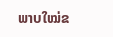ພາບໃໝ່ຂ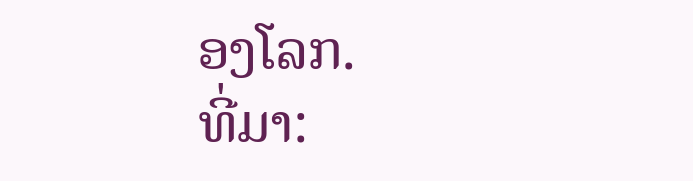ອງໂລກ.
ທີ່ມາ: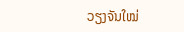ວຽງຈັນໃໝ່